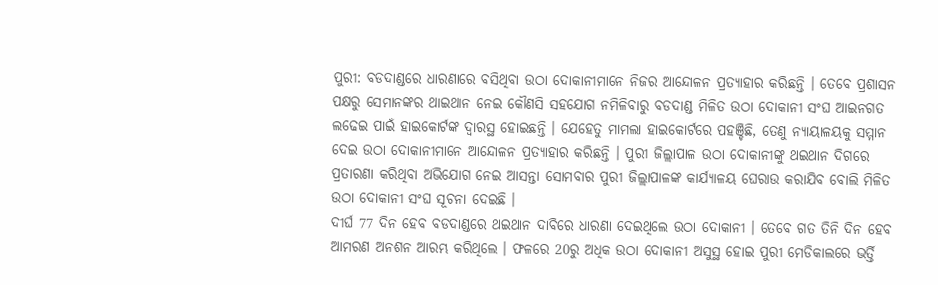ପୁରୀ: ବଡଦାଣ୍ଡରେ ଧାରଣାରେ ବସିଥିବା ଉଠା ଦୋକାନୀମାନେ ନିଜର ଆନ୍ଦୋଳନ ପ୍ରତ୍ୟାହାର କରିଛନ୍ତି । ତେବେ ପ୍ରଶାସନ ପକ୍ଷରୁ ସେମାନଙ୍କର ଥାଇଥାନ ନେଇ କୌଣସି ସହଯୋଗ ନମିଳିବାରୁ ବଡଦାଣ୍ଡ ମିଳିତ ଉଠା ଦୋକାନୀ ସଂଘ ଆଇନଗତ ଲଢେଇ ପାଇଁ ହାଇକୋର୍ଟଙ୍କ ଦ୍ବାରସ୍ଥ ହୋଇଛନ୍ତି । ଯେହେତୁ ମାମଲା ହାଇକୋର୍ଟରେ ପହଞ୍ଚିଛି, ତେଣୁ ନ୍ୟାୟାଳୟକୁ ସମ୍ମାନ ଦେଇ ଉଠା ଦୋକାନୀମାନେ ଆନ୍ଦୋଳନ ପ୍ରତ୍ୟାହାର କରିଛନ୍ତି । ପୁରୀ ଜିଲ୍ଲାପାଳ ଉଠା ଦୋକାନୀଙ୍କୁ ଥଇଥାନ ଦିଗରେ ପ୍ରତାରଣା କରିଥିବା ଅଭିଯୋଗ ନେଇ ଆସନ୍ତା ସୋମବାର ପୁରୀ ଜିଲ୍ଲାପାଳଙ୍କ କାର୍ଯ୍ୟାଳୟ ଘେରାଉ କରାଯିବ ବୋଲି ମିଳିତ ଉଠା ଦୋକାନୀ ସଂଘ ସୂଚନା ଦେଇଛି ।
ଦୀର୍ଘ 77 ଦିନ ହେବ ବଡଦାଣ୍ଡରେ ଥଇଥାନ ଦାବିରେ ଧାରଣା ଦେଇଥିଲେ ଉଠା ଦୋକାନୀ । ତେବେ ଗତ ତିନି ଦିନ ହେବ ଆମରଣ ଅନଶନ ଆରମ୍ଭ କରିଥିଲେ । ଫଳରେ 20ରୁ ଅଧିକ ଉଠା ଦୋକାନୀ ଅସୁସ୍ଥ ହୋଇ ପୁରୀ ମେଡିକାଲରେ ଭର୍ତ୍ତି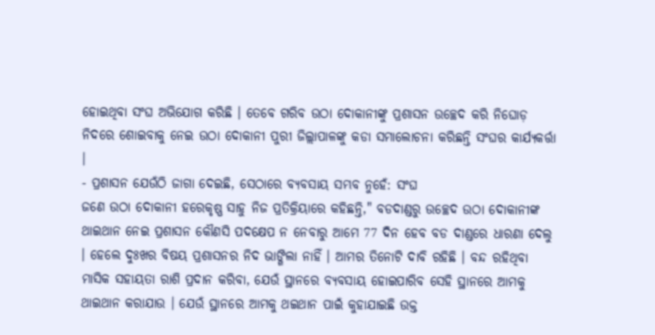ହୋଇଥିବା ସଂଘ ଅଭିଯୋଗ କରିଛି । ତେବେ ଗରିବ ଉଠା ଦୋକାନୀଙ୍କୁ ପ୍ରଶାସନ ଉଚ୍ଛେଦ କରି ନିଘୋଡ଼ ନିଦରେ ଶୋଇବାକୁ ନେଇ ଉଠା ଦୋକାନୀ ପୁରୀ ଜିଲ୍ଲାପାଳଙ୍କୁ କଡା ସମାଲୋଚନା କରିଛନ୍ତି ସଂଘର କାର୍ଯ୍ୟକର୍ତ୍ତା ।
- ପ୍ରଶାସନ ଯେଉଁଠି ଜାଗା ଦେଇଛି, ସେଠାରେ ବ୍ୟବସାୟ ସମ୍ଭବ ନୁହେଁ: ସଂଘ
ଜଣେ ଉଠା ଦୋକାନୀ ହରେକୃଷ୍ଣ ସାହୁ ନିଜ ପ୍ରତିକ୍ରିୟାରେ କହିଛନ୍ତି," ବଡଦାଣ୍ଡରୁ ଉଚ୍ଛେଦ ଉଠା ଦୋକାନୀଙ୍କ ଥାଇଥାନ ନେଇ ପ୍ରଶାସନ କୌଣସି ପଦକ୍ଷେପ ନ ନେବାରୁ ଆମେ 77 ଦିନ ହେବ ବଡ ଦାଣ୍ଡରେ ଧାରଣା ଦେଲୁ । ହେଲେ ଦୁଃଖର ବିଷୟ ପ୍ରଶାସନର ନିଦ ଭାଙ୍ଗିଲା ନାହିଁ । ଆମର ତିନୋଟି ଦାବି ରହିଛି । ବନ୍ଦ ରହିଥିବା ମାସିକ ସହାୟତା ରାଶି ପ୍ରଦାନ କରିବା, ଯେଉଁ ସ୍ଥାନରେ ବ୍ୟବସାୟ ହୋଇପାରିବ ସେହି ସ୍ଥାନରେ ଆମକୁ ଥାଇଥାନ କରାଯାଉ । ଯେଉଁ ସ୍ଥାନରେ ଆମକୁ ଥଇଥାନ ପାଇଁ କୁହାଯାଇଛି ଉକ୍ତ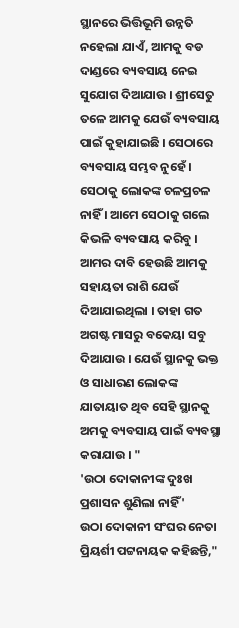ସ୍ଥାନରେ ଭିତ୍ତିଭୂମି ଉନ୍ନତି ନହେଲା ଯାଏଁ, ଆମକୁ ବଡ ଦାଣ୍ଡରେ ବ୍ୟବସାୟ ନେଇ ସୁଯୋଗ ଦିଆଯାଉ । ଶ୍ରୀସେତୁ ତଳେ ଆମକୁ ଯେଉଁ ବ୍ୟବସାୟ ପାଇଁ କୁହାଯାଇଛି । ସେଠାରେ ବ୍ୟବସାୟ ସମ୍ଭବ ନୁହେଁ । ସେଠାକୁ ଲୋକଙ୍କ ଚଳପ୍ରଚଳ ନାହିଁ । ଆମେ ସେଠାକୁ ଗଲେ କିଭଳି ବ୍ୟବସାୟ କରିବୁ । ଆମର ଦାବି ହେଉଛି ଆମକୁ ସହାୟତା ରାଶି ଯେଉଁ ଦିଆଯାଇଥିଲା । ତାହା ଗତ ଅଗଷ୍ଟ ମାସରୁ ବକେୟା ସବୁ ଦିଆଯାଉ । ଯେଉଁ ସ୍ଥାନକୁ ଭକ୍ତ ଓ ସାଧାରଣ ଲୋକଙ୍କ ଯାତାୟାତ ଥିବ ସେହି ସ୍ଥାନକୁ ଅମକୁ ବ୍ୟବସାୟ ପାଇଁ ବ୍ୟବସ୍ଥା କରାଯାଉ । "
'ଉଠା ଦୋକାନୀଙ୍କ ଦୁଃଖ ପ୍ରଶାସନ ଶୁଣିଲା ନାହିଁ'
ଉଠା ଦୋକାନୀ ସଂଘର ନେତା ପ୍ରିୟର୍ଶୀ ପଟ୍ଟନାୟକ କହିଛନ୍ତି,"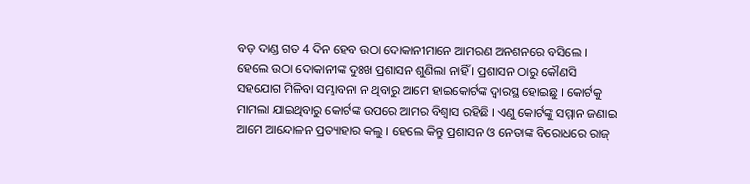ବଡ଼ ଦାଣ୍ଡ ଗତ 4 ଦିନ ହେବ ଉଠା ଦୋକାନୀମାନେ ଆମରଣ ଅନଶନରେ ବସିଲେ । ହେଲେ ଉଠା ଦୋକାନୀଙ୍କ ଦୁଃଖ ପ୍ରଶାସନ ଶୁଣିଲା ନାହିଁ । ପ୍ରଶାସନ ଠାରୁ କୌଣସି ସହଯୋଗ ମିଳିବା ସମ୍ଭାବନା ନ ଥିବାରୁ ଆମେ ହାଇକୋର୍ଟଙ୍କ ଦ୍ବାରସ୍ଥ ହୋଇଛୁ । କୋର୍ଟକୁ ମାମଲା ଯାଇଥିବାରୁ କୋର୍ଟଙ୍କ ଉପରେ ଆମର ବିଶ୍ବାସ ରହିଛି । ଏଣୁ କୋର୍ଟଙ୍କୁ ସମ୍ମାନ ଜଣାଇ ଆମେ ଆନ୍ଦୋଳନ ପ୍ରତ୍ୟାହାର କଲୁ । ହେଲେ କିନ୍ତୁ ପ୍ରଶାସନ ଓ ନେତାଙ୍କ ବିରୋଧରେ ରାଜ୍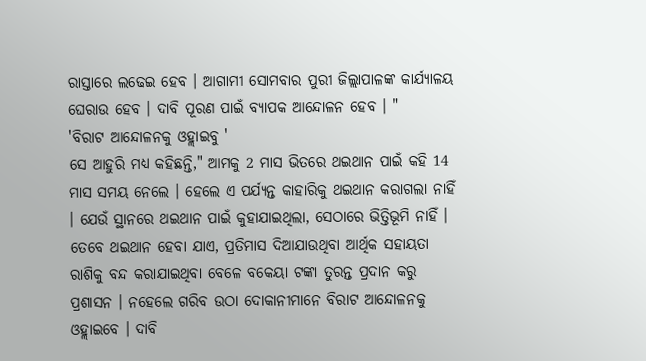ରାସ୍ତାରେ ଲଢେଇ ହେବ । ଆଗାମୀ ସୋମବାର ପୁରୀ ଜିଲ୍ଲାପାଳଙ୍କ କାର୍ଯ୍ୟାଳୟ ଘେରାଉ ହେବ । ଦାବି ପୂରଣ ପାଇଁ ବ୍ୟାପକ ଆନ୍ଦୋଳନ ହେବ । "
'ବିରାଟ ଆନ୍ଦୋଳନକୁ ଓହ୍ଲାଇବୁ '
ସେ ଆହୁରି ମଧ୍ୟ କହିଛନ୍ତି," ଆମକୁ 2 ମାସ ଭିତରେ ଥଇଥାନ ପାଇଁ କହି 14 ମାସ ସମୟ ନେଲେ । ହେଲେ ଏ ପର୍ଯ୍ୟନ୍ତ କାହାରିକୁ ଥଇଥାନ କରାଗଲା ନାହିଁ । ଯେଉଁ ସ୍ଥାନରେ ଥଇଥାନ ପାଇଁ କୁହାଯାଇଥିଲା, ସେଠାରେ ଭିତ୍ତିଭୂମି ନାହିଁ । ତେବେ ଥଇଥାନ ହେବା ଯାଏ, ପ୍ରତିମାସ ଦିଆଯାଉଥିବା ଆର୍ଥିକ ସହାୟତା ରାଶିକୁ ବନ୍ଦ କରାଯାଇଥିବା ବେଳେ ବକେୟା ଟଙ୍କା ତୁରନ୍ତ ପ୍ରଦାନ କରୁ ପ୍ରଶାସନ । ନହେଲେ ଗରିବ ଉଠା ଦୋକାନୀମାନେ ବିରାଟ ଆନ୍ଦୋଳନକୁ ଓହ୍ଲାଇବେ । ଦାବି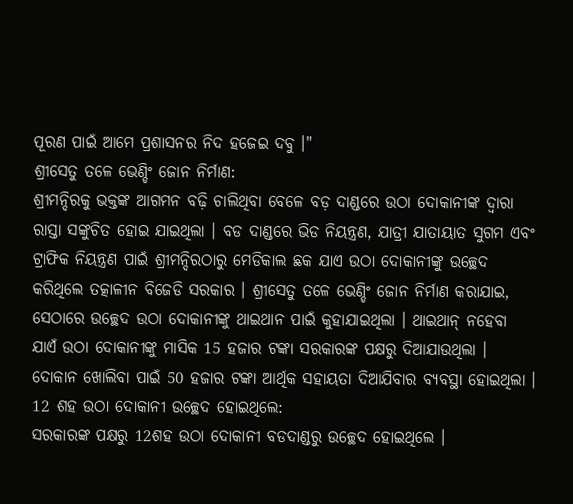ପୂରଣ ପାଇଁ ଆମେ ପ୍ରଶାସନର ନିଦ ହଜେଇ ଦବୁ ।"
ଶ୍ରୀସେତୁ ତଳେ ଭେଣ୍ଡିଂ ଜୋନ ନିର୍ମାଣ:
ଶ୍ରୀମନ୍ଦିରକୁ ଭକ୍ତଙ୍କ ଆଗମନ ବଢ଼ି ଚାଲିଥିବା ବେଳେ ବଡ଼ ଦାଣ୍ଡରେ ଉଠା ଦୋକାନୀଙ୍କ ଦ୍ଵାରା ରାସ୍ତା ସଙ୍କୁଚିତ ହୋଇ ଯାଇଥିଲା । ବଡ ଦାଣ୍ଡରେ ଭିଡ ନିୟନ୍ତ୍ରଣ, ଯାତ୍ରୀ ଯାତାୟାତ ସୁଗମ ଏବଂ ଟ୍ରାଫିକ ନିୟନ୍ତ୍ରଣ ପାଇଁ ଶ୍ରୀମନ୍ଦିରଠାରୁ ମେଡିକାଲ ଛକ ଯାଏ ଉଠା ଦୋକାନୀଙ୍କୁ ଉଚ୍ଛେଦ କରିଥିଲେ ତତ୍କାଳୀନ ବିଜେଡି ସରକାର । ଶ୍ରୀସେତୁ ତଳେ ଭେଣ୍ଡିଂ ଜୋନ ନିର୍ମାଣ କରାଯାଇ, ସେଠାରେ ଉଚ୍ଛେଦ ଉଠା ଦୋକାନୀଙ୍କୁ ଥାଇଥାନ ପାଇଁ କୁହାଯାଇଥିଲା । ଥାଇଥାନ୍ ନହେବା ଯାଏଁ ଉଠା ଦୋକାନୀଙ୍କୁ ମାସିକ 15 ହଜାର ଟଙ୍କା ସରକାରଙ୍କ ପକ୍ଷରୁ ଦିଆଯାଉଥିଲା । ଦୋକାନ ଖୋଲିବା ପାଇଁ 50 ହଜାର ଟଙ୍କା ଆର୍ଥିକ ସହାୟତା ଦିଆଯିବାର ବ୍ୟବସ୍ଥା ହୋଇଥିଲା ।
12 ଶହ ଉଠା ଦୋକାନୀ ଉଚ୍ଛେଦ ହୋଇଥିଲେ:
ସରକାରଙ୍କ ପକ୍ଷରୁ 12ଶହ ଉଠା ଦୋକାନୀ ବଡଦାଣ୍ଡରୁ ଉଚ୍ଛେଦ ହୋଇଥିଲେ ।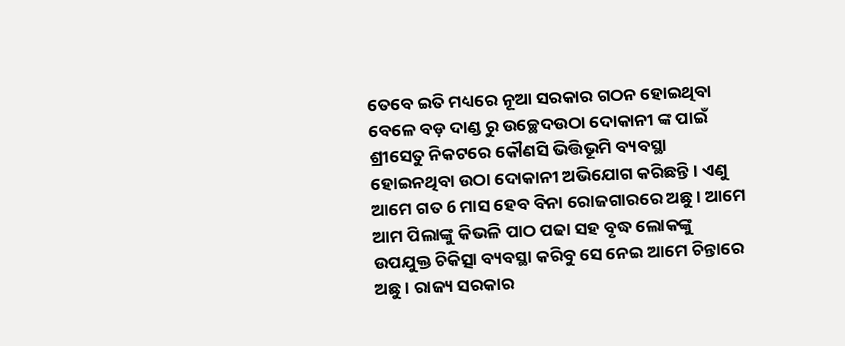ତେବେ ଇତି ମଧ୍ୟରେ ନୂଆ ସରକାର ଗଠନ ହୋଇଥିବା ବେଳେ ବଡ଼ ଦାଣ୍ଡ ରୁ ଉଚ୍ଛେଦଉଠା ଦୋକାନୀ ଙ୍କ ପାଇଁ ଶ୍ରୀସେତୁ ନିକଟରେ କୌଣସି ଭିତ୍ତିଭୂମି ବ୍ୟବସ୍ଥା ହୋଇନଥିବା ଉଠା ଦୋକାନୀ ଅଭିଯୋଗ କରିଛନ୍ତି । ଏଣୁ ଆମେ ଗତ 6 ମାସ ହେବ ବିନା ରୋଜଗାରରେ ଅଛୁ । ଆମେ ଆମ ପିଲାଙ୍କୁ କିଭଳି ପାଠ ପଢା ସହ ବୃଦ୍ଧ ଲୋକଙ୍କୁ ଉପଯୁକ୍ତ ଚିକିତ୍ସା ବ୍ୟବସ୍ଥା କରିବୁ ସେ ନେଇ ଆମେ ଚିନ୍ତାରେ ଅଛୁ । ରାଜ୍ୟ ସରକାର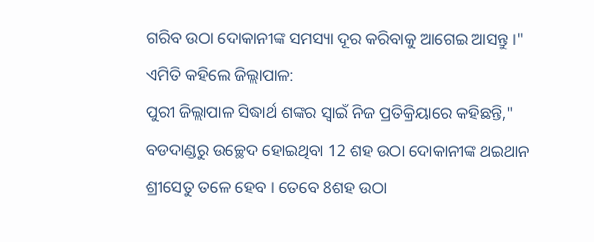ଗରିବ ଉଠା ଦୋକାନୀଙ୍କ ସମସ୍ୟା ଦୂର କରିବାକୁ ଆଗେଇ ଆସନ୍ତୁ ।"
ଏମିତି କହିଲେ ଜିଲ୍ଲାପାଳ:
ପୁରୀ ଜିଲ୍ଲାପାଳ ସିଦ୍ଧାର୍ଥ ଶଙ୍କର ସ୍ୱାଇଁ ନିଜ ପ୍ରତିକ୍ରିୟାରେ କହିଛନ୍ତି," ବଡଦାଣ୍ଡରୁ ଉଚ୍ଛେଦ ହୋଇଥିବା 12 ଶହ ଉଠା ଦୋକାନୀଙ୍କ ଥଇଥାନ ଶ୍ରୀସେତୁ ତଳେ ହେବ । ତେବେ 8ଶହ ଉଠା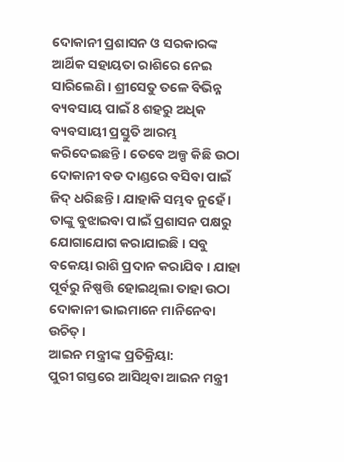ଦୋକାନୀ ପ୍ରଶାସନ ଓ ସରକାରଙ୍କ ଆର୍ଥିକ ସହାୟତା ରାଶିରେ ନେଇ ସାରିଲେଣି । ଶ୍ରୀସେତୁ ତଳେ ବିଭିନ୍ନ ବ୍ୟବସାୟ ପାଇଁ 8 ଶହରୁ ଅଧିକ ବ୍ୟବସାୟୀ ପ୍ରସ୍ତୁତି ଆରମ୍ଭ କରିଦେଇଛନ୍ତି । ତେବେ ଅଳ୍ପ କିଛି ଉଠା ଦୋକାନୀ ବଡ ଦାଣ୍ଡରେ ବସିବା ପାଇଁ ଜିଦ୍ ଧରିଛନ୍ତି । ଯାହାକି ସମ୍ଭବ ନୁହେଁ । ତାଙ୍କୁ ବୁଝାଇବା ପାଇଁ ପ୍ରଶାସନ ପକ୍ଷରୁ ଯୋଗାଯୋଗ କରାଯାଇଛି । ସବୁ ବକେୟା ରାଶି ପ୍ରଦାନ କରାଯିବ । ଯାହା ପୂର୍ବରୁ ନିଷ୍ପତ୍ତି ହୋଇଥିଲା ତାହା ଉଠା ଦୋକାନୀ ଭାଇମାନେ ମାନିନେବା ଉଚିତ୍ ।
ଆଇନ ମନ୍ତ୍ରୀଙ୍କ ପ୍ରତିକ୍ରିୟା:
ପୁରୀ ଗସ୍ତରେ ଆସିଥିବା ଆଇନ ମନ୍ତ୍ରୀ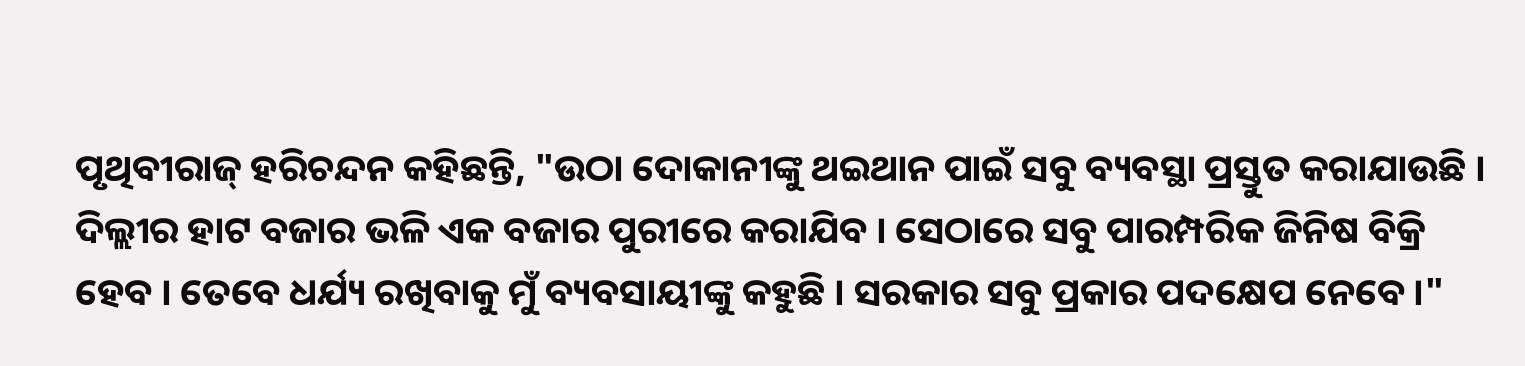ପୃଥିବୀରାଜ୍ ହରିଚନ୍ଦନ କହିଛନ୍ତି, "ଉଠା ଦୋକାନୀଙ୍କୁ ଥଇଥାନ ପାଇଁ ସବୁ ବ୍ୟବସ୍ଥା ପ୍ରସ୍ତୁତ କରାଯାଉଛି । ଦିଲ୍ଲୀର ହାଟ ବଜାର ଭଳି ଏକ ବଜାର ପୁରୀରେ କରାଯିବ । ସେଠାରେ ସବୁ ପାରମ୍ପରିକ ଜିନିଷ ବିକ୍ରି ହେବ । ତେବେ ଧର୍ଯ୍ୟ ରଖିବାକୁ ମୁଁ ବ୍ୟବସାୟୀଙ୍କୁ କହୁଛି । ସରକାର ସବୁ ପ୍ରକାର ପଦକ୍ଷେପ ନେବେ ।"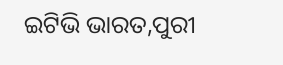ଇଟିଭି ଭାରତ,ପୁରୀ